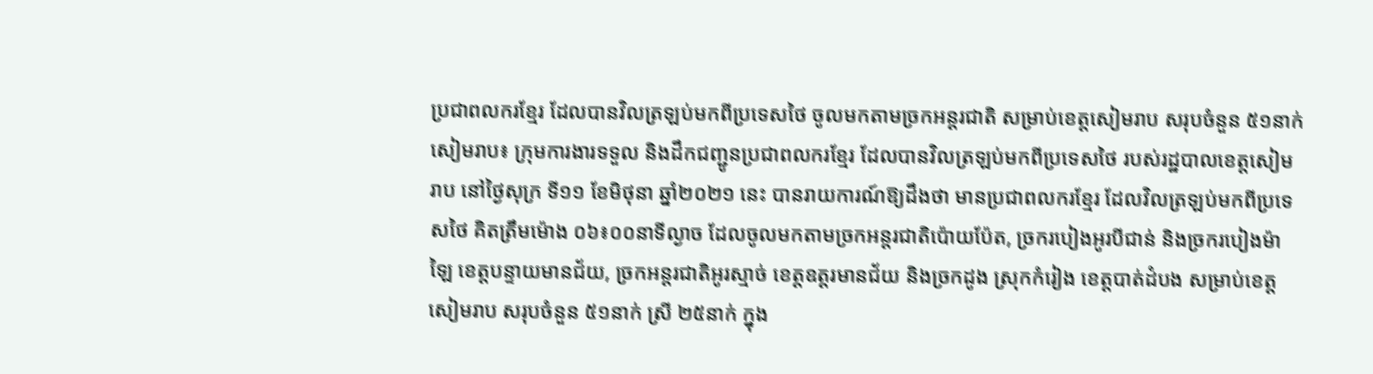ប្រជាពលករខ្មែរ ដែលបានវិលត្រឡប់មកពីប្រទេសថៃ ចូលមកតាមច្រកអន្តរជាតិ សម្រាប់ខេត្តសៀមរាប សរុបចំនួន ៥១នាក់
សៀមរាប៖ ក្រុមការងារទទួល និងដឹកជញ្ជូនប្រជាពលករខ្មែរ ដែលបានវិលត្រឡប់មកពីប្រទេសថៃ របស់រដ្ឋបាលខេត្តសៀមរាប នៅថ្ងៃសុក្រ ទី១១ ខែមិថុនា ឆ្នាំ២០២១ នេះ បានរាយការណ៍ឱ្យដឹងថា មានប្រជាពលករខ្មែរ ដែលវិលត្រឡប់មកពីប្រទេសថៃ គិតត្រឹមម៉ោង ០៦៖០០នាទីល្ងាច ដែលចូលមកតាមច្រកអន្តរជាតិប៉ោយប៉ែត, ច្រករបៀងអូរបីជាន់ និងច្រករបៀងម៉ាឡៃ ខេត្តបន្ទាយមានជ័យ, ច្រកអន្តរជាតិអូរស្មាច់ ខេត្តឧត្តរមានជ័យ និងច្រកដូង ស្រុកកំរៀង ខេត្តបាត់ដំបង សម្រាប់ខេត្តសៀមរាប សរុបចំនួន ៥១នាក់ ស្រី ២៥នាក់ ក្នុង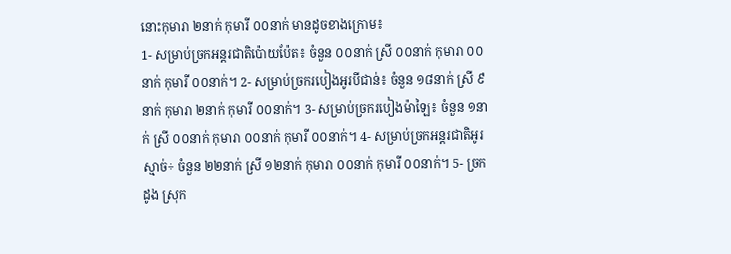នោះកុមារា ២នាក់ កុមារី ០០នាក់ មានដូចខាងក្រោម៖
1- សម្រាប់ច្រកអន្តរជាតិប៉ោយប៉ែត៖ ចំនួន ០០នាក់ ស្រី ០០នាក់ កុមារា ០០នាក់ កុមារី ០០នាក់។ 2- សម្រាប់ច្រករបៀងអូរបីជាន់៖ ចំនួន ១៨នាក់ ស្រី ៩នាក់ កុមារា ២នាក់ កុមារី ០០នាក់។ 3- សម្រាប់ច្រករបៀងម៉ាឡៃ៖ ចំនួន ១នាក់ ស្រី ០០នាក់ កុមារា ០០នាក់ កុមារី ០០នាក់។ 4- សម្រាប់ច្រកអន្តរជាតិអូរស្មាច់÷ ចំនួន ២២នាក់ ស្រី ១២នាក់ កុមារា ០០នាក់ កុមារី ០០នាក់។ 5- ច្រកដូង ស្រុក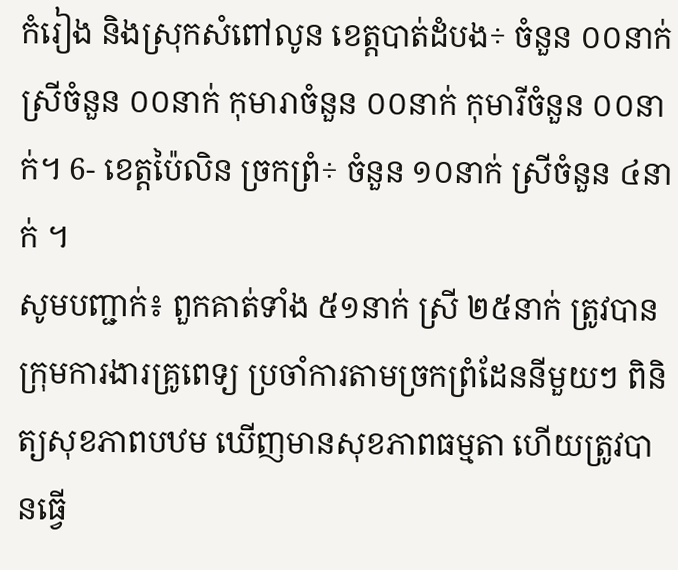កំរៀង និងស្រុកសំពៅលូន ខេត្តបាត់ដំបង÷ ចំនួន ០០នាក់ ស្រីចំនួន ០០នាក់ កុមារាចំនួន ០០នាក់ កុមារីចំនួន ០០នាក់។ 6- ខេត្តប៉ៃលិន ច្រកព្រំ÷ ចំនួន ១០នាក់ ស្រីចំនួន ៤នាក់ ។
សូមបញ្ជាក់៖ ពួកគាត់ទាំង ៥១នាក់ ស្រី ២៥នាក់ ត្រូវបានក្រុមការងារគ្រូពេទ្យ ប្រចាំការតាមច្រកព្រំដែននីមួយៗ ពិនិត្យសុខភាពបឋម ឃើញមានសុខភាពធម្មតា ហើយត្រូវបានធ្វើ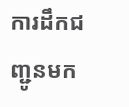ការដឹកជញ្ជូនមក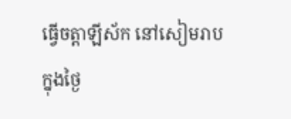ធ្វើចត្តាឡីស័ក នៅសៀមរាប ក្នុងថ្ងៃ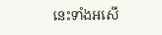នេះទាំងអសើ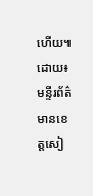ហើយ៕ ដោយ៖ មន្ទីរព័ត៌មានខេត្តសៀ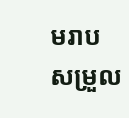មរាប សម្រួល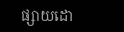ផ្សាយដោ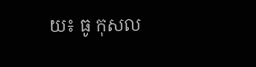យ៖ ធូ កុសល